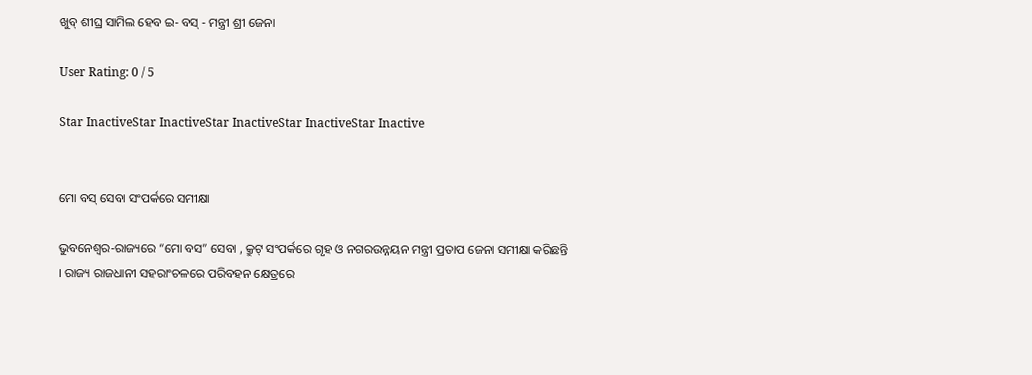ଖୁବ୍ ଶୀଘ୍ର ସାମିଲ ହେବ ଇ- ବସ୍ - ମନ୍ତ୍ରୀ ଶ୍ରୀ ଜେନା

User Rating: 0 / 5

Star InactiveStar InactiveStar InactiveStar InactiveStar Inactive


ମୋ ବସ୍ ସେବା ସଂପର୍କରେ ସମୀକ୍ଷା

ଭୁବନେଶ୍ୱର-ରାଜ୍ୟରେ “ମୋ ବସ” ସେବା , କ୍ରୁଟ୍ ସଂପର୍କରେ ଗୃହ ଓ ନଗରଉନ୍ନୟନ ମନ୍ତ୍ରୀ ପ୍ରତାପ ଜେନା ସମୀକ୍ଷା କରିଛନ୍ତି । ରାଜ୍ୟ ରାଜଧାନୀ ସହରାଂଚଳରେ ପରିବହନ କ୍ଷେତ୍ରରେ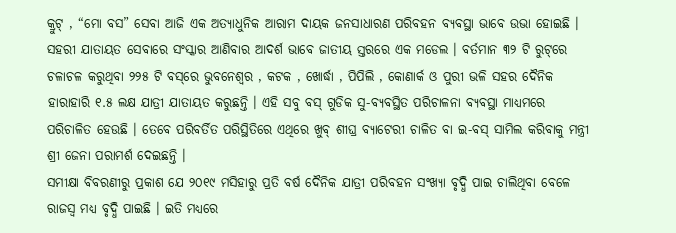କ୍ରୁଟ୍ , “ମୋ ବସ” ସେବା ଆଜି ଏକ ଅତ୍ୟାଧୁନିକ ଆରାମ ଦାୟକ ଜନସାଧାରଣ ପରିବହନ ବ୍ୟବସ୍ଥା ଭାବେ ଉଭା ହୋଇଛି । ସହରୀ ଯାତାୟତ ସେବାରେ ସଂସ୍କାର ଆଣିବାର ଆଦର୍ଶ ଭାବେ ଜାତୀୟ ସ୍ତରରେ ଏକ ମଡେଲ । ବର୍ତମାନ ୩୨ ଟି ରୁଟ୍‌ରେ ଚଳାଚଳ କରୁଥିବା ୨୨୫ ଟି ବସ୍‌ରେ ଭୁବନେଶ୍ୱର , କଟକ , ଖୋର୍ଦ୍ଧା , ପିପିଲି , କୋଣାର୍କ ଓ ପୁରୀ ଭଳି ସହର ଦୈନିକ ହାରାହାରି ୧.୫ ଲକ୍ଷ ଯାତ୍ରୀ ଯାତାୟତ କରୁଛନ୍ତି । ଏହି ସବୁ ବସ୍ ଗୁଡିକ ସୁ-ବ୍ୟବସ୍ଥିତ ପରିଚାଳନା ବ୍ୟବସ୍ଥା ମାଧ୍ୟମରେ ପରିଚାଳିତ ହେଉଛି । ତେବେ ପରିବର୍ତିତ ପରିସ୍ଥିତିରେ ଏଥିରେ ଖୁବ୍ ଶୀଘ୍ର ବ୍ୟାଟେରୀ ଚାଳିତ ବା ଇ-ବସ୍ ସାମିଲ କରିବାକୁ ମନ୍ତ୍ରୀ ଶ୍ରୀ ଜେନା ପରାମର୍ଶ ଦେଇଛନ୍ତି ।
ସମୀକ୍ଷା ବିବରଣୀରୁ ପ୍ରକାଶ ଯେ ୨୦୧୯ ମସିହାରୁ ପ୍ରତି ବର୍ଷ ଦୈନିକ ଯାତ୍ରୀ ପରିବହନ ସଂଖ୍ୟା ବୃଦ୍ଧି ପାଇ ଚାଲିଥିବା ବେଳେ ରାଜସ୍ୱ ମଧ୍ୟ ବୃଦ୍ଧି ପାଇଛି । ଇତି ମଧ୍ୟରେ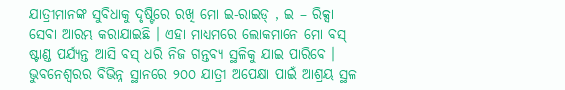ଯାତ୍ରୀମାନଙ୍କ ସୁବିଧାକୁ ଦୃଷ୍ଟିରେ ରଖି ମୋ ଇ-ରାଇଡ୍ , ଇ – ରିକ୍ସା ସେବା ଆରମ୍ଭ କରାଯାଇଛି । ଏହା ମାଧ୍ୟମରେ ଲୋକମାନେ ମୋ ବସ୍ ଷ୍ଟାଣ୍ଡ ପର୍ଯ୍ୟନ୍ତ ଆସି ବସ୍ ଧରି ନିଜ ଗନ୍ତବ୍ୟ ସ୍ଥଳିକୁ ଯାଇ ପାରିବେ । ଭୁବନେଶ୍ୱରର ବିଭିନ୍ନ ସ୍ଥାନରେ ୨୦୦ ଯାତ୍ରୀ ଅପେକ୍ଷା ପାଇଁ ଆଶ୍ରୟ ସ୍ଥଳ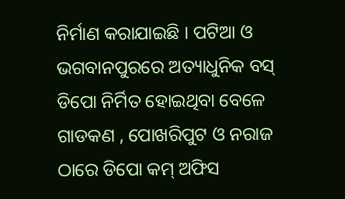ନିର୍ମାଣ କରାଯାଇଛି । ପଟିଆ ଓ ଭଗବାନପୁରରେ ଅତ୍ୟାଧୁନିକ ବସ୍ ଡିପୋ ନିର୍ମିତ ହୋଇଥିବା ବେଳେ ଗାଡକଣ , ପୋଖରିପୁଟ ଓ ନରାଜ ଠାରେ ଡିପୋ କମ୍ ଅଫିସ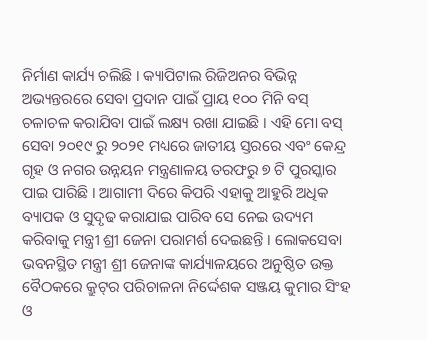ନିର୍ମାଣ କାର୍ଯ୍ୟ ଚଲିଛି । କ୍ୟାପିଟାଲ ରିଜିଅନର ବିଭିନ୍ନ ଅଭ୍ୟନ୍ତରରେ ସେବା ପ୍ରଦାନ ପାଇଁ ପ୍ରାୟ ୧୦୦ ମିନି ବସ୍ ଚଳାଚଳ କରାଯିବା ପାଇଁ ଲକ୍ଷ୍ୟ ରଖା ଯାଇଛି । ଏହି ମୋ ବସ୍ ସେବା ୨୦୧୯ ରୁ ୨୦୨୧ ମଧ୍ୟରେ ଜାତୀୟ ସ୍ତରରେ ଏବଂ କେନ୍ଦ୍ର ଗୃହ ଓ ନଗର ଉନ୍ନୟନ ମନ୍ତ୍ରଣାଳୟ ତରଫରୁ ୭ ଟି ପୁରସ୍କାର ପାଇ ପାରିଛି । ଆଗାମୀ ଦିରେ କିପରି ଏହାକୁ ଆହୁରି ଅଧିକ ବ୍ୟାପକ ଓ ସୁଦୃଢ କରାଯାଇ ପାରିବ ସେ ନେଇ ଉଦ୍ୟମ କରିବାକୁ ମନ୍ତ୍ରୀ ଶ୍ରୀ ଜେନା ପରାମର୍ଶ ଦେଇଛନ୍ତି । ଲୋକସେବା ଭବନସ୍ଥିତ ମନ୍ତ୍ରୀ ଶ୍ରୀ ଜେନାଙ୍କ କାର୍ଯ୍ୟାଳୟରେ ଅନୁଷ୍ଠିତ ଉକ୍ତ ବୈଠକରେ କ୍ରୁଟ୍‌ର ପରିଚାଳନା ନିର୍ଦ୍ଦେଶକ ସଞ୍ଜୟ କୁମାର ସିଂହ ଓ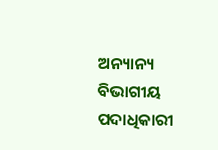ଅନ୍ୟାନ୍ୟ ବିଭାଗୀୟ ପଦାଧିକାରୀ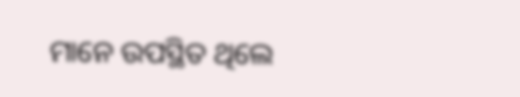ମାନେ ଉପସ୍ଥିତ ଥିଲେ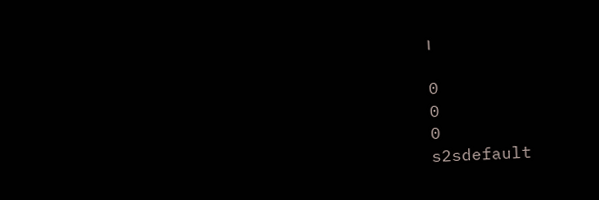।

0
0
0
s2sdefault